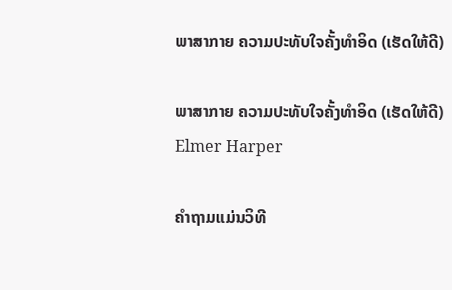ພາສາກາຍ ຄວາມປະທັບໃຈຄັ້ງທໍາອິດ (ເຮັດໃຫ້ດີ)

ພາສາກາຍ ຄວາມປະທັບໃຈຄັ້ງທໍາອິດ (ເຮັດໃຫ້ດີ)
Elmer Harper

ຄໍາຖາມແມ່ນວິທີ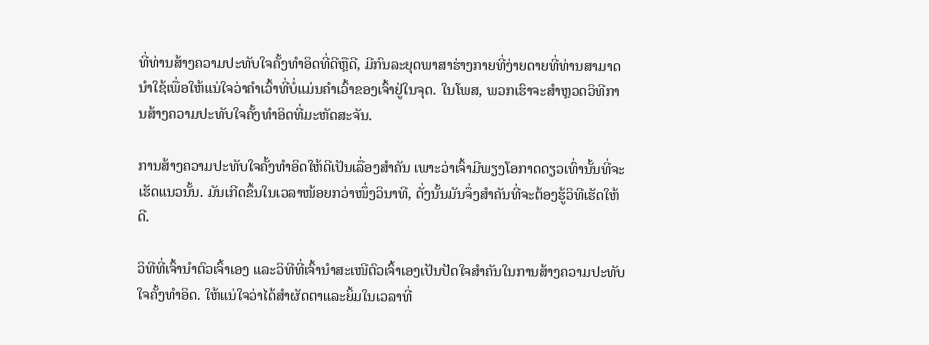ທີ່ທ່ານສ້າງຄວາມປະທັບໃຈຄັ້ງທໍາອິດທີ່ດີຫຼືດີ, ມີກົນລະຍຸດພາສາຮ່າງກາຍທີ່ງ່າຍດາຍທີ່ທ່ານສາມາດນໍາໃຊ້ເພື່ອໃຫ້ແນ່ໃຈວ່າຄໍາເວົ້າທີ່ບໍ່ແມ່ນຄໍາເວົ້າຂອງເຈົ້າຢູ່ໃນຈຸດ. ໃນໂພສ, ພວກເຮົາຈະສຳຫຼວດວິທີການສ້າງຄວາມປະທັບໃຈຄັ້ງທຳອິດທີ່ມະຫັດສະຈັນ.

ການສ້າງຄວາມປະທັບໃຈຄັ້ງທຳອິດໃຫ້ດີເປັນເລື່ອງສຳຄັນ ເພາະວ່າເຈົ້າມີພຽງໂອກາດດຽວເທົ່ານັ້ນທີ່ຈະເຮັດແນວນັ້ນ. ມັນເກີດຂຶ້ນໃນເວລາໜ້ອຍກວ່າໜຶ່ງວິນາທີ, ດັ່ງນັ້ນມັນຈຶ່ງສຳຄັນທີ່ຈະຕ້ອງຮູ້ວິທີເຮັດໃຫ້ດີ.

ວິທີທີ່ເຈົ້ານຳຕົວເຈົ້າເອງ ແລະວິທີທີ່ເຈົ້ານຳສະເໜີຕົວເຈົ້າເອງເປັນປັດໃຈສຳຄັນໃນການສ້າງຄວາມປະທັບໃຈຄັ້ງທຳອິດ. ໃຫ້ແນ່ໃຈວ່າໄດ້ສໍາຜັດຕາແລະຍິ້ມໃນເວລາທີ່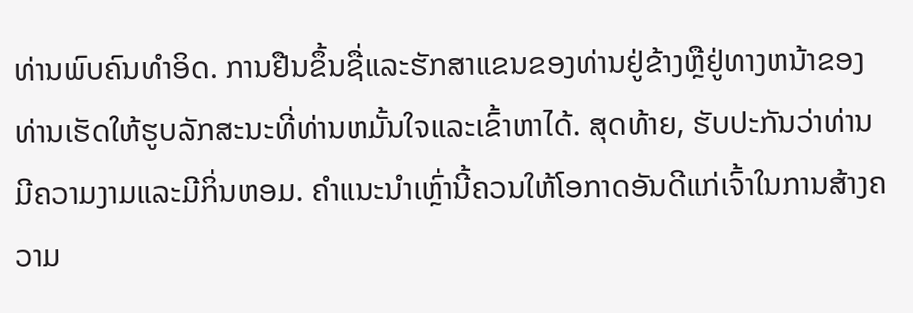ທ່ານພົບຄົນທໍາອິດ. ການຢືນຂຶ້ນຊື່ແລະຮັກສາແຂນຂອງທ່ານຢູ່ຂ້າງຫຼືຢູ່ທາງຫນ້າຂອງທ່ານເຮັດໃຫ້ຮູບລັກສະນະທີ່ທ່ານຫມັ້ນໃຈແລະເຂົ້າຫາໄດ້. ສຸດທ້າຍ, ຮັບປະກັນວ່າທ່ານມີຄວາມງາມແລະມີກິ່ນຫອມ. ຄຳແນະນຳເຫຼົ່ານີ້ຄວນໃຫ້ໂອກາດອັນດີແກ່ເຈົ້າໃນການສ້າງຄວາມ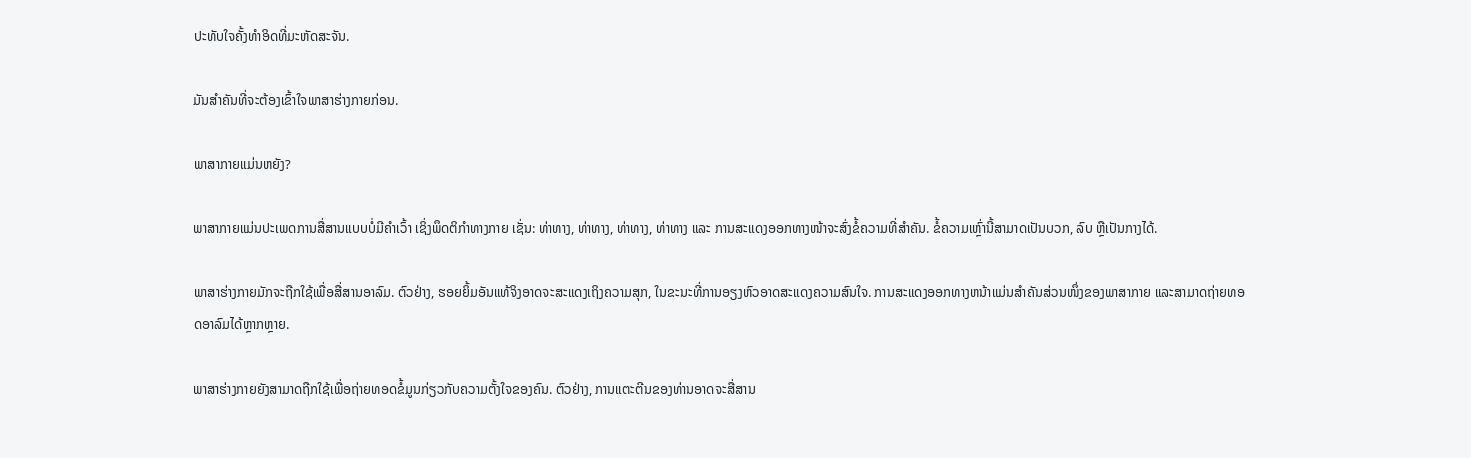ປະທັບໃຈຄັ້ງທຳອິດທີ່ມະຫັດສະຈັນ.

ມັນສຳຄັນທີ່ຈະຕ້ອງເຂົ້າໃຈພາສາຮ່າງກາຍກ່ອນ.

ພາສາກາຍແມ່ນຫຍັງ?

ພາສາກາຍແມ່ນປະເພດການສື່ສານແບບບໍ່ມີຄຳເວົ້າ ເຊິ່ງພຶດຕິກຳທາງກາຍ ເຊັ່ນ: ທ່າທາງ, ທ່າທາງ, ທ່າທາງ, ທ່າທາງ ແລະ ການສະແດງອອກທາງໜ້າຈະສົ່ງຂໍ້ຄວາມທີ່ສຳຄັນ. ຂໍ້ຄວາມເຫຼົ່ານີ້ສາມາດເປັນບວກ, ລົບ ຫຼືເປັນກາງໄດ້.

ພາສາຮ່າງກາຍມັກຈະຖືກໃຊ້ເພື່ອສື່ສານອາລົມ. ຕົວຢ່າງ, ຮອຍຍິ້ມອັນແທ້ຈິງອາດຈະສະແດງເຖິງຄວາມສຸກ, ໃນຂະນະທີ່ການອຽງຫົວອາດສະແດງຄວາມສົນໃຈ. ການສະແດງອອກທາງຫນ້າແມ່ນສໍາຄັນສ່ວນໜຶ່ງຂອງພາສາກາຍ ແລະສາມາດຖ່າຍທອດອາລົມໄດ້ຫຼາກຫຼາຍ.

ພາສາຮ່າງກາຍຍັງສາມາດຖືກໃຊ້ເພື່ອຖ່າຍທອດຂໍ້ມູນກ່ຽວກັບຄວາມຕັ້ງໃຈຂອງຄົນ. ຕົວຢ່າງ, ການແຕະຕີນຂອງທ່ານອາດຈະສື່ສານ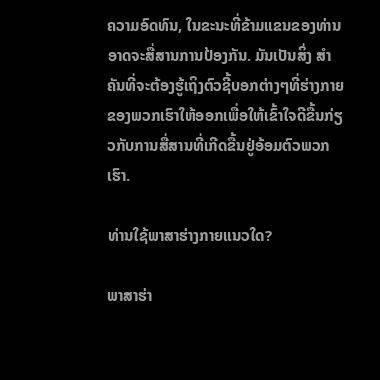ຄວາມອົດທົນ, ໃນຂະນະທີ່ຂ້າມແຂນຂອງທ່ານອາດຈະສື່ສານການປ້ອງກັນ. ມັນເປັນສິ່ງ ສຳ ຄັນທີ່ຈະຕ້ອງຮູ້ເຖິງຕົວຊີ້ບອກຕ່າງໆທີ່ຮ່າງກາຍຂອງພວກເຮົາໃຫ້ອອກເພື່ອໃຫ້ເຂົ້າໃຈດີຂື້ນກ່ຽວກັບການສື່ສານທີ່ເກີດຂື້ນຢູ່ອ້ອມຕົວພວກເຮົາ.

ທ່ານໃຊ້ພາສາຮ່າງກາຍແນວໃດ?

ພາສາຮ່າ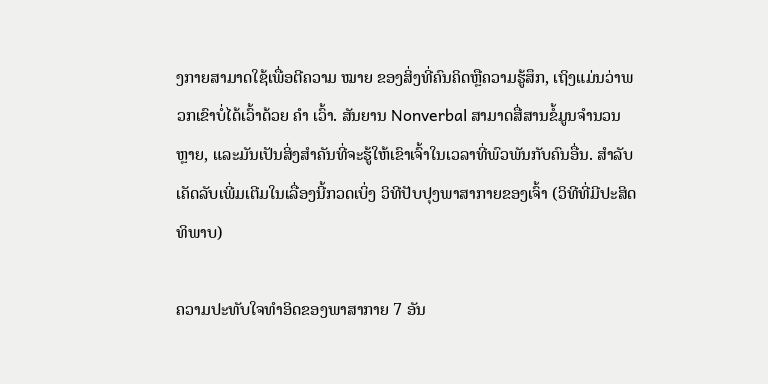ງກາຍສາມາດໃຊ້ເພື່ອຕີຄວາມ ໝາຍ ຂອງສິ່ງທີ່ຄົນຄິດຫຼືຄວາມຮູ້ສຶກ, ເຖິງແມ່ນວ່າພວກເຂົາບໍ່ໄດ້ເວົ້າດ້ວຍ ຄຳ ເວົ້າ. ສັນຍານ Nonverbal ສາມາດສື່ສານຂໍ້ມູນຈໍານວນຫຼາຍ, ແລະມັນເປັນສິ່ງສໍາຄັນທີ່ຈະຮູ້ໃຫ້ເຂົາເຈົ້າໃນເວລາທີ່ພົວພັນກັບຄົນອື່ນ. ສຳລັບເຄັດລັບເພີ່ມເຕີມໃນເລື່ອງນີ້ກວດເບິ່ງ ວິທີປັບປຸງພາສາກາຍຂອງເຈົ້າ (ວິທີທີ່ມີປະສິດທິພາບ)

ຄວາມປະທັບໃຈທຳອິດຂອງພາສາກາຍ 7 ອັນ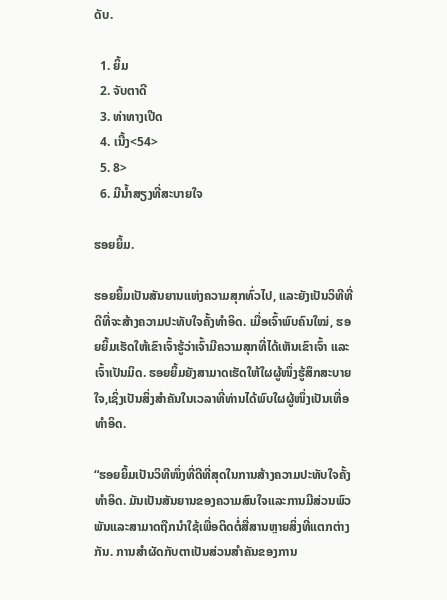ດັບ.

  1. ຍິ້ມ
  2. ຈັບຕາດີ
  3. ທ່າທາງເປີດ
  4. ເນີ້ງ<54>
  5. 8>
  6. ມີນ້ຳສຽງທີ່ສະບາຍໃຈ

ຮອຍຍິ້ມ.

ຮອຍຍິ້ມເປັນສັນຍານແຫ່ງຄວາມສຸກທົ່ວໄປ, ແລະຍັງເປັນວິທີທີ່ດີທີ່ຈະສ້າງຄວາມປະທັບໃຈຄັ້ງທຳອິດ. ເມື່ອເຈົ້າພົບຄົນໃໝ່, ຮອຍຍິ້ມເຮັດໃຫ້ເຂົາເຈົ້າຮູ້ວ່າເຈົ້າມີຄວາມສຸກທີ່ໄດ້ເຫັນເຂົາເຈົ້າ ແລະເຈົ້າເປັນມິດ. ຮອຍຍິ້ມຍັງສາມາດເຮັດໃຫ້ໃຜຜູ້ໜຶ່ງຮູ້ສຶກສະບາຍໃຈ,ເຊິ່ງເປັນສິ່ງສໍາຄັນໃນເວລາທີ່ທ່ານໄດ້ພົບໃຜຜູ້ໜຶ່ງເປັນເທື່ອທຳອິດ.

“ຮອຍຍິ້ມເປັນວິທີໜຶ່ງທີ່ດີທີ່ສຸດໃນການສ້າງຄວາມປະທັບໃຈຄັ້ງທຳອິດ. ມັນເປັນສັນຍານຂອງຄວາມສົນໃຈແລະການມີສ່ວນພົວພັນແລະສາມາດຖືກນໍາໃຊ້ເພື່ອຕິດຕໍ່ສື່ສານຫຼາຍສິ່ງທີ່ແຕກຕ່າງກັນ. ການສຳຜັດກັບຕາເປັນສ່ວນສຳຄັນຂອງການ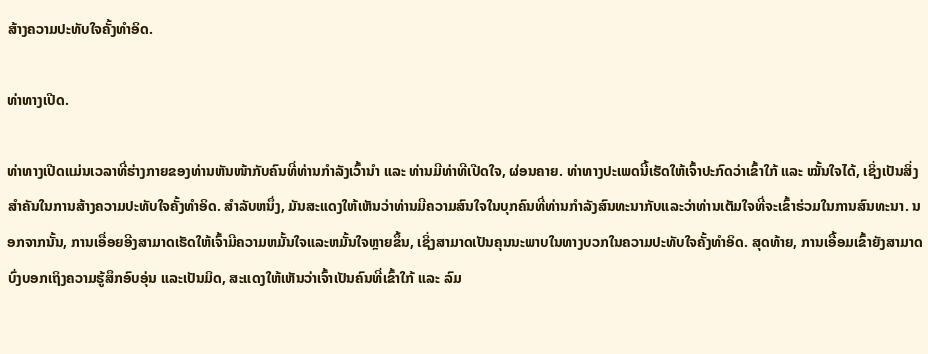ສ້າງຄວາມປະທັບໃຈຄັ້ງທຳອິດ.

ທ່າທາງເປີດ.

ທ່າທາງເປີດແມ່ນເວລາທີ່ຮ່າງກາຍຂອງທ່ານຫັນໜ້າກັບຄົນທີ່ທ່ານກຳລັງເວົ້ານຳ ແລະ ທ່ານມີທ່າທີເປີດໃຈ, ຜ່ອນຄາຍ. ທ່າທາງປະເພດນີ້ເຮັດໃຫ້ເຈົ້າປະກົດວ່າເຂົ້າໃກ້ ແລະ ໝັ້ນໃຈໄດ້, ເຊິ່ງເປັນສິ່ງສໍາຄັນໃນການສ້າງຄວາມປະທັບໃຈຄັ້ງທຳອິດ. ສໍາລັບຫນຶ່ງ, ມັນສະແດງໃຫ້ເຫັນວ່າທ່ານມີຄວາມສົນໃຈໃນບຸກຄົນທີ່ທ່ານກໍາລັງສົນທະນາກັບແລະວ່າທ່ານເຕັມໃຈທີ່ຈະເຂົ້າຮ່ວມໃນການສົນທະນາ. ນອກຈາກນັ້ນ, ການເອື່ອຍອີງສາມາດເຮັດໃຫ້ເຈົ້າມີຄວາມຫມັ້ນໃຈແລະຫມັ້ນໃຈຫຼາຍຂຶ້ນ, ເຊິ່ງສາມາດເປັນຄຸນນະພາບໃນທາງບວກໃນຄວາມປະທັບໃຈຄັ້ງທໍາອິດ. ສຸດທ້າຍ, ການເອື້ອມເຂົ້າຍັງສາມາດບົ່ງບອກເຖິງຄວາມຮູ້ສຶກອົບອຸ່ນ ແລະເປັນມິດ, ສະແດງໃຫ້ເຫັນວ່າເຈົ້າເປັນຄົນທີ່ເຂົ້າໃກ້ ແລະ ລົມ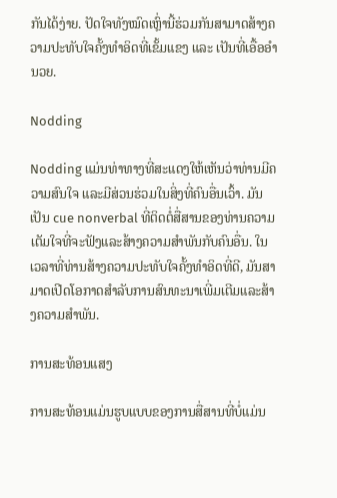ກັນໄດ້ງ່າຍ. ປັດໃຈທັງໝົດເຫຼົ່ານີ້ຮ່ວມກັນສາມາດສ້າງຄວາມປະທັບໃຈຄັ້ງທຳອິດທີ່ເຂັ້ມແຂງ ແລະ ເປັນທີ່ເອື້ອອໍານວຍ.

Nodding

Nodding ແມ່ນທ່າທາງທີ່ສະແດງໃຫ້ເຫັນວ່າທ່ານມີຄວາມສົນໃຈ ແລະມີສ່ວນຮ່ວມໃນສິ່ງທີ່ຄົນອື່ນເວົ້າ. ມັນເປັນ cue nonverbal ທີ່ຕິດຕໍ່ສື່ສານຂອງທ່ານຄວາມເຕັມໃຈທີ່ຈະຟັງແລະສ້າງຄວາມສໍາພັນກັບຄົນອື່ນ. ໃນເວລາທີ່ທ່ານສ້າງຄວາມປະທັບໃຈຄັ້ງທໍາອິດທີ່ດີ, ມັນສາມາດເປີດໂອກາດສໍາລັບການສົນທະນາເພີ່ມເຕີມແລະສ້າງຄວາມສໍາພັນ.

ການສະທ້ອນແສງ

ການສະທ້ອນແມ່ນຮູບແບບຂອງການສື່ສານທີ່ບໍ່ແມ່ນ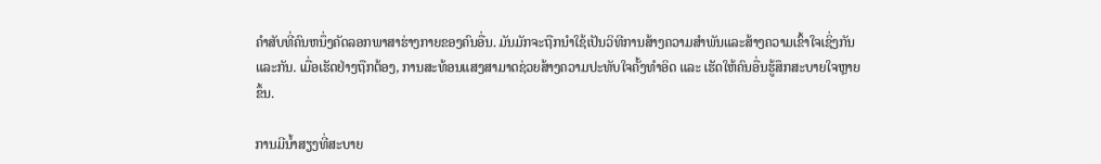ຄໍາສັບທີ່ຄົນຫນຶ່ງຄັດລອກພາສາຮ່າງກາຍຂອງຄົນອື່ນ. ມັນມັກຈະຖືກນໍາໃຊ້ເປັນວິທີການສ້າງຄວາມສໍາພັນແລະສ້າງຄວາມເຂົ້າໃຈເຊິ່ງກັນແລະກັນ. ເມື່ອເຮັດຢ່າງຖືກຕ້ອງ, ການສະທ້ອນແສງສາມາດຊ່ວຍສ້າງຄວາມປະທັບໃຈຄັ້ງທຳອິດ ແລະ ເຮັດໃຫ້ຄົນອື່ນຮູ້ສຶກສະບາຍໃຈຫຼາຍຂຶ້ນ.

ການມີນ້ຳສຽງທີ່ສະບາຍ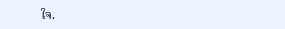ໃຈ.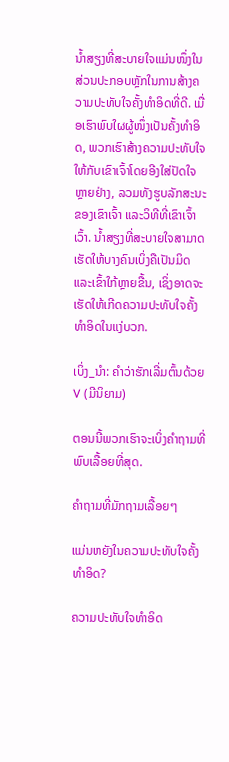ນ້ຳສຽງທີ່ສະບາຍໃຈແມ່ນໜຶ່ງໃນສ່ວນປະກອບຫຼັກໃນການສ້າງຄວາມປະທັບໃຈຄັ້ງທຳອິດທີ່ດີ. ເມື່ອເຮົາພົບໃຜຜູ້ໜຶ່ງເປັນຄັ້ງທຳອິດ, ພວກເຮົາສ້າງຄວາມປະທັບໃຈໃຫ້ກັບເຂົາເຈົ້າໂດຍອີງໃສ່ປັດໃຈຫຼາຍຢ່າງ, ລວມທັງຮູບລັກສະນະຂອງເຂົາເຈົ້າ ແລະວິທີທີ່ເຂົາເຈົ້າເວົ້າ. ນໍ້າສຽງທີ່ສະບາຍໃຈສາມາດເຮັດໃຫ້ບາງຄົນເບິ່ງຄືເປັນມິດ ແລະເຂົ້າໃກ້ຫຼາຍຂື້ນ, ເຊິ່ງອາດຈະເຮັດໃຫ້ເກີດຄວາມປະທັບໃຈຄັ້ງທໍາອິດໃນແງ່ບວກ.

ເບິ່ງ_ນຳ: ຄຳວ່າຮັກເລີ່ມຕົ້ນດ້ວຍ V (ມີນິຍາມ)

ຕອນນີ້ພວກເຮົາຈະເບິ່ງຄໍາຖາມທີ່ພົບເລື້ອຍທີ່ສຸດ.

ຄຳຖາມທີ່ມັກຖາມເລື້ອຍໆ

ແມ່ນຫຍັງໃນຄວາມປະທັບໃຈຄັ້ງທຳອິດ?

ຄວາມປະທັບໃຈທຳອິດ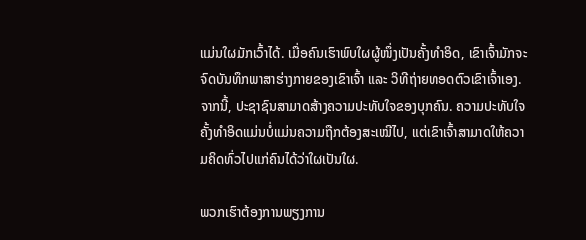ແມ່ນໃຜມັກເວົ້າໄດ້. ເມື່ອຄົນເຮົາພົບໃຜຜູ້ໜຶ່ງເປັນຄັ້ງທຳອິດ, ເຂົາເຈົ້າມັກຈະຈົດບັນທຶກພາສາຮ່າງກາຍຂອງເຂົາເຈົ້າ ແລະ ວິທີຖ່າຍທອດຕົວເຂົາເຈົ້າເອງ. ຈາກນີ້, ປະຊາຊົນສາມາດສ້າງຄວາມປະທັບໃຈຂອງບຸກຄົນ. ຄວາມປະທັບໃຈຄັ້ງທໍາອິດແມ່ນບໍ່ແມ່ນຄວາມຖືກຕ້ອງສະເໝີໄປ, ແຕ່ເຂົາເຈົ້າສາມາດໃຫ້ຄວາມຄິດທົ່ວໄປແກ່ຄົນໄດ້ວ່າໃຜເປັນໃຜ.

ພວກເຮົາຕ້ອງການພຽງການ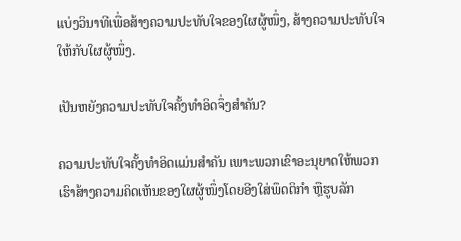ແບ່ງວິນາທີເພື່ອສ້າງຄວາມປະທັບໃຈຂອງໃຜຜູ້ໜຶ່ງ, ສ້າງຄວາມປະທັບໃຈໃຫ້ກັບໃຜຜູ້ໜຶ່ງ.

ເປັນຫຍັງຄວາມປະທັບໃຈຄັ້ງທຳອິດຈຶ່ງສຳຄັນ?

ຄວາມປະທັບໃຈຄັ້ງທຳອິດແມ່ນສຳຄັນ ເພາະພວກເຂົາອະນຸຍາດໃຫ້ພວກເຮົາສ້າງຄວາມຄິດເຫັນຂອງໃຜຜູ້ໜຶ່ງໂດຍອີງໃສ່ພຶດຕິກຳ ຫຼືຮູບລັກ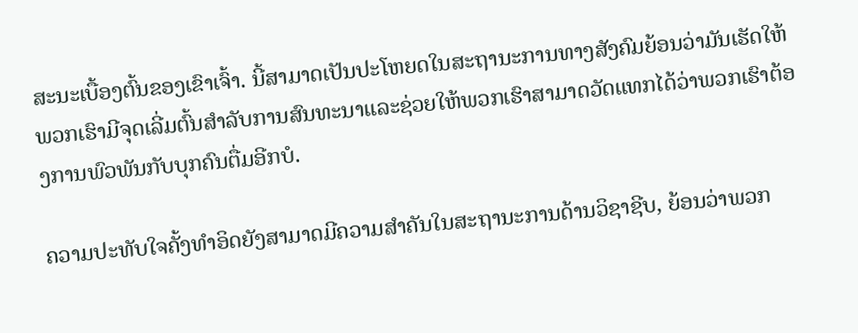ສະນະເບື້ອງຕົ້ນຂອງເຂົາເຈົ້າ. ນີ້ສາມາດເປັນປະໂຫຍດໃນສະຖານະການທາງສັງຄົມຍ້ອນວ່າມັນເຮັດໃຫ້ພວກເຮົາມີຈຸດເລີ່ມຕົ້ນສໍາລັບການສົນທະນາແລະຊ່ວຍໃຫ້ພວກເຮົາສາມາດວັດແທກໄດ້ວ່າພວກເຮົາຕ້ອງການພົວພັນກັບບຸກຄົນຕື່ມອີກບໍ.

ຄວາມປະທັບໃຈຄັ້ງທໍາອິດຍັງສາມາດມີຄວາມສໍາຄັນໃນສະຖານະການດ້ານວິຊາຊີບ, ຍ້ອນວ່າພວກ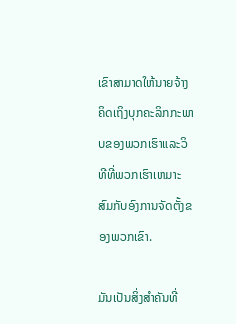ເຂົາສາມາດໃຫ້ນາຍຈ້າງຄິດເຖິງບຸກຄະລິກກະພາບຂອງພວກເຮົາແລະວິທີທີ່ພວກເຮົາເຫມາະສົມກັບອົງການຈັດຕັ້ງຂອງພວກເຂົາ.

ມັນເປັນສິ່ງສໍາຄັນທີ່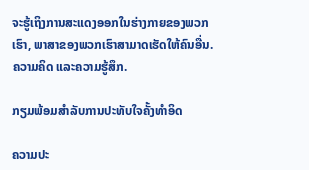ຈະຮູ້ເຖິງການສະແດງອອກໃນຮ່າງກາຍຂອງພວກເຮົາ, ພາສາຂອງພວກເຮົາສາມາດເຮັດໃຫ້ຄົນອື່ນ. ຄວາມຄິດ ແລະຄວາມຮູ້ສຶກ.

ກຽມພ້ອມສໍາລັບການປະທັບໃຈຄັ້ງທໍາອິດ

ຄວາມປະ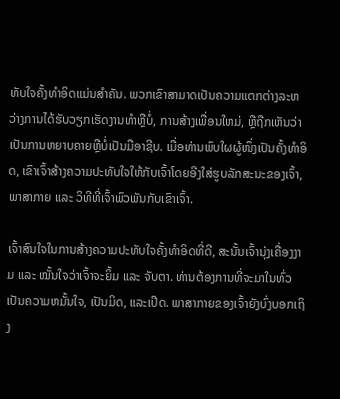ທັບໃຈຄັ້ງທໍາອິດແມ່ນສໍາຄັນ. ພວກເຂົາສາມາດເປັນຄວາມແຕກຕ່າງລະຫວ່າງການໄດ້ຮັບວຽກເຮັດງານທໍາຫຼືບໍ່, ການສ້າງເພື່ອນໃຫມ່, ຫຼືຖືກເຫັນວ່າເປັນການຫຍາບຄາຍຫຼືບໍ່ເປັນມືອາຊີບ. ເມື່ອທ່ານພົບໃຜຜູ້ໜຶ່ງເປັນຄັ້ງທຳອິດ, ເຂົາເຈົ້າສ້າງຄວາມປະທັບໃຈໃຫ້ກັບເຈົ້າໂດຍອີງໃສ່ຮູບລັກສະນະຂອງເຈົ້າ, ພາສາກາຍ ແລະ ວິທີທີ່ເຈົ້າພົວພັນກັບເຂົາເຈົ້າ.

ເຈົ້າສົນໃຈໃນການສ້າງຄວາມປະທັບໃຈຄັ້ງທຳອິດທີ່ດີ, ສະນັ້ນເຈົ້ານຸ່ງເຄື່ອງງາມ ແລະ ໝັ້ນໃຈວ່າເຈົ້າຈະຍິ້ມ ແລະ ຈັບຕາ. ທ່ານຕ້ອງການທີ່ຈະມາໃນທົ່ວເປັນຄວາມຫມັ້ນໃຈ, ເປັນມິດ, ແລະເປີດ. ພາສາກາຍຂອງເຈົ້າຍັງບົ່ງບອກເຖິງ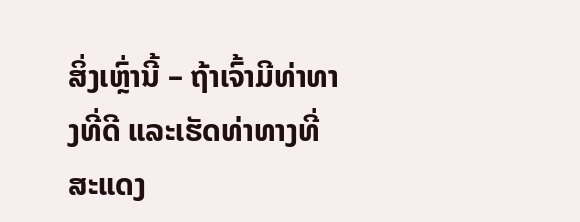ສິ່ງເຫຼົ່ານີ້ – ຖ້າເຈົ້າມີທ່າທາງທີ່ດີ ແລະເຮັດທ່າທາງທີ່ສະແດງ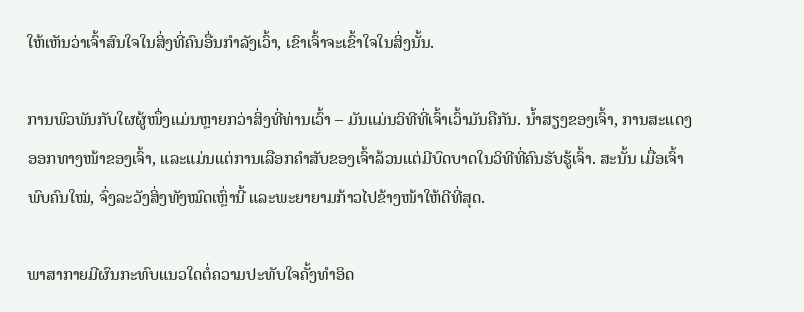ໃຫ້ເຫັນວ່າເຈົ້າສົນໃຈໃນສິ່ງທີ່ຄົນອື່ນກຳລັງເວົ້າ, ເຂົາເຈົ້າຈະເຂົ້າໃຈໃນສິ່ງນັ້ນ.

ການພົວພັນກັບໃຜຜູ້ໜຶ່ງແມ່ນຫຼາຍກວ່າສິ່ງທີ່ທ່ານເວົ້າ – ມັນແມ່ນວິທີທີ່ເຈົ້າເວົ້າມັນຄືກັນ. ນ້ຳສຽງຂອງເຈົ້າ, ການສະແດງອອກທາງໜ້າຂອງເຈົ້າ, ແລະແມ່ນແຕ່ການເລືອກຄຳສັບຂອງເຈົ້າລ້ວນແຕ່ມີບົດບາດໃນວິທີທີ່ຄົນຮັບຮູ້ເຈົ້າ. ສະນັ້ນ ເມື່ອເຈົ້າພົບຄົນໃໝ່, ຈົ່ງລະວັງສິ່ງທັງໝົດເຫຼົ່ານີ້ ແລະພະຍາຍາມກ້າວໄປຂ້າງໜ້າໃຫ້ດີທີ່ສຸດ.

ພາສາກາຍມີຜົນກະທົບແນວໃດຕໍ່ຄວາມປະທັບໃຈຄັ້ງທຳອິດ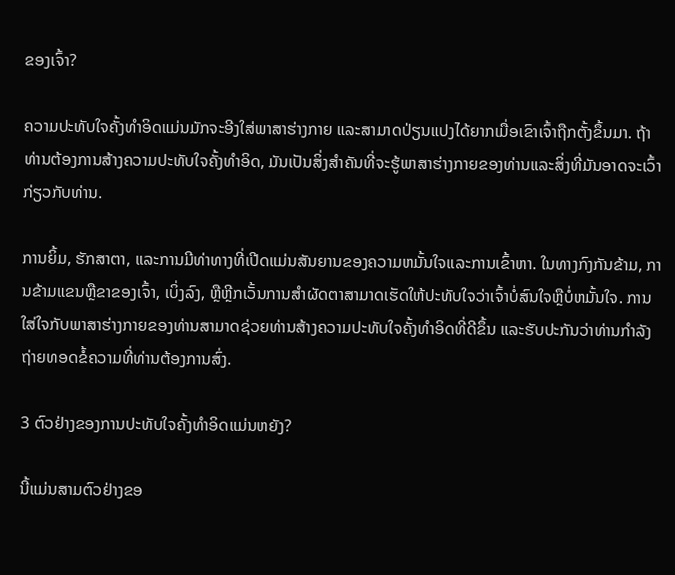ຂອງເຈົ້າ?

ຄວາມປະທັບໃຈຄັ້ງທຳອິດແມ່ນມັກຈະອີງໃສ່ພາສາຮ່າງກາຍ ແລະສາມາດປ່ຽນແປງໄດ້ຍາກເມື່ອເຂົາເຈົ້າຖືກຕັ້ງຂຶ້ນມາ. ຖ້າທ່ານຕ້ອງການສ້າງຄວາມປະທັບໃຈຄັ້ງທໍາອິດ, ມັນເປັນສິ່ງສໍາຄັນທີ່ຈະຮູ້ພາສາຮ່າງກາຍຂອງທ່ານແລະສິ່ງທີ່ມັນອາດຈະເວົ້າກ່ຽວກັບທ່ານ.

ການຍິ້ມ, ຮັກສາຕາ, ແລະການມີທ່າທາງທີ່ເປີດແມ່ນສັນຍານຂອງຄວາມຫມັ້ນໃຈແລະການເຂົ້າຫາ. ໃນທາງກົງກັນຂ້າມ, ການຂ້າມແຂນຫຼືຂາຂອງເຈົ້າ, ເບິ່ງລົງ, ຫຼືຫຼີກເວັ້ນການສໍາຜັດຕາສາມາດເຮັດໃຫ້ປະທັບໃຈວ່າເຈົ້າບໍ່ສົນໃຈຫຼືບໍ່ຫມັ້ນໃຈ. ການໃສ່ໃຈກັບພາສາຮ່າງກາຍຂອງທ່ານສາມາດຊ່ວຍທ່ານສ້າງຄວາມປະທັບໃຈຄັ້ງທໍາອິດທີ່ດີຂຶ້ນ ແລະຮັບປະກັນວ່າທ່ານກໍາລັງຖ່າຍທອດຂໍ້ຄວາມທີ່ທ່ານຕ້ອງການສົ່ງ.

3 ຕົວຢ່າງຂອງການປະທັບໃຈຄັ້ງທໍາອິດແມ່ນຫຍັງ?

ນີ້ແມ່ນສາມຕົວຢ່າງຂອ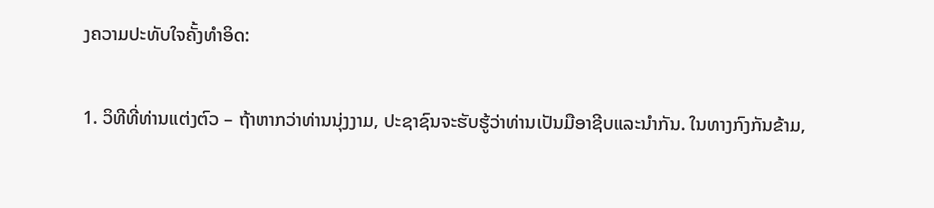ງຄວາມປະທັບໃຈຄັ້ງທໍາອິດ:

1. ວິທີທີ່ທ່ານແຕ່ງຕົວ – ຖ້າຫາກວ່າທ່ານນຸ່ງງາມ, ປະຊາຊົນຈະຮັບຮູ້ວ່າທ່ານເປັນມືອາຊີບແລະນໍາກັນ. ໃນທາງກົງກັນຂ້າມ,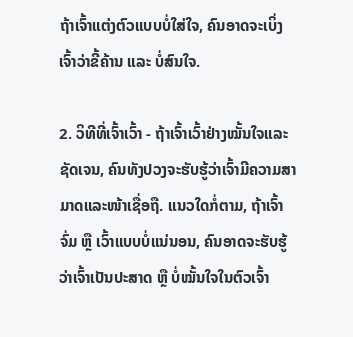ຖ້າເຈົ້າແຕ່ງຕົວແບບບໍ່ໃສ່ໃຈ, ຄົນອາດຈະເບິ່ງເຈົ້າວ່າຂີ້ຄ້ານ ແລະ ບໍ່ສົນໃຈ.

2. ວິທີທີ່ເຈົ້າເວົ້າ - ຖ້າເຈົ້າເວົ້າຢ່າງໝັ້ນໃຈແລະຊັດເຈນ, ຄົນທັງປວງຈະຮັບຮູ້ວ່າເຈົ້າມີຄວາມສາມາດແລະໜ້າເຊື່ອຖື. ແນວໃດກໍ່ຕາມ, ຖ້າເຈົ້າຈົ່ມ ຫຼື ເວົ້າແບບບໍ່ແນ່ນອນ, ຄົນອາດຈະຮັບຮູ້ວ່າເຈົ້າເປັນປະສາດ ຫຼື ບໍ່ໝັ້ນໃຈໃນຕົວເຈົ້າ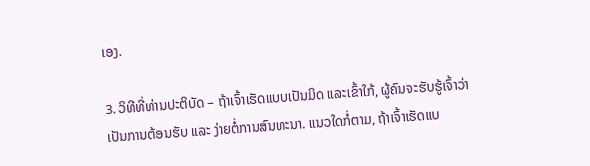ເອງ.

3. ວິທີທີ່ທ່ານປະຕິບັດ – ຖ້າເຈົ້າເຮັດແບບເປັນມິດ ແລະເຂົ້າໃກ້, ຜູ້ຄົນຈະຮັບຮູ້ເຈົ້າວ່າເປັນການຕ້ອນຮັບ ແລະ ງ່າຍຕໍ່ການສົນທະນາ. ແນວໃດກໍ່ຕາມ, ຖ້າເຈົ້າເຮັດແບ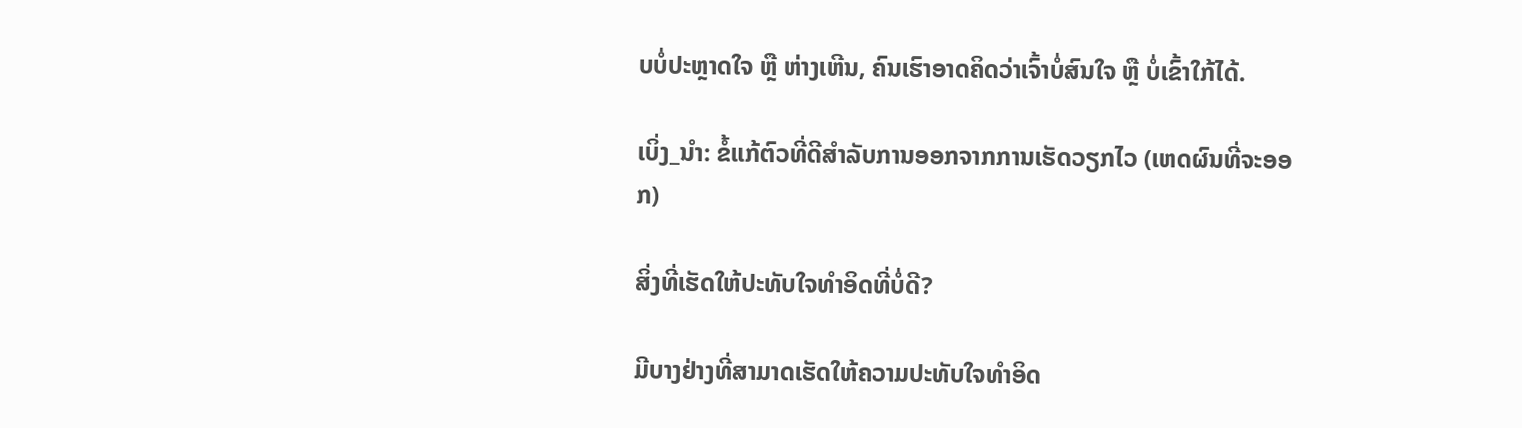ບບໍ່ປະຫຼາດໃຈ ຫຼື ຫ່າງເຫີນ, ຄົນເຮົາອາດຄິດວ່າເຈົ້າບໍ່ສົນໃຈ ຫຼື ບໍ່ເຂົ້າໃກ້ໄດ້.

ເບິ່ງ_ນຳ: ຂໍ້ແກ້ຕົວທີ່ດີສໍາລັບການອອກຈາກການເຮັດວຽກໄວ (ເຫດຜົນທີ່ຈະອອກ)

ສິ່ງທີ່ເຮັດໃຫ້ປະທັບໃຈທຳອິດທີ່ບໍ່ດີ?

ມີບາງຢ່າງທີ່ສາມາດເຮັດໃຫ້ຄວາມປະທັບໃຈທຳອິດ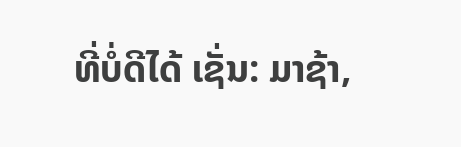ທີ່ບໍ່ດີໄດ້ ເຊັ່ນ: ມາຊ້າ,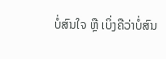ບໍ່ສົນໃຈ ຫຼື ເບິ່ງຄືວ່າບໍ່ສົນ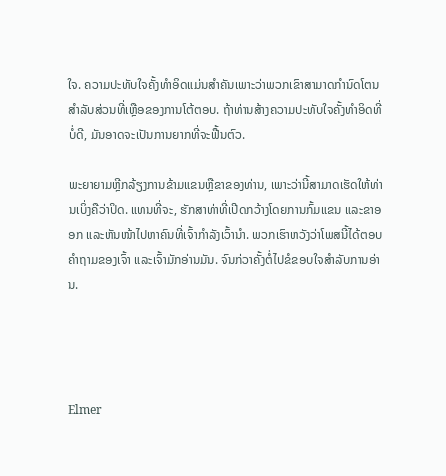ໃຈ. ຄວາມປະທັບໃຈຄັ້ງທໍາອິດແມ່ນສໍາຄັນເພາະວ່າພວກເຂົາສາມາດກໍານົດໂຕນສໍາລັບສ່ວນທີ່ເຫຼືອຂອງການໂຕ້ຕອບ. ຖ້າທ່ານສ້າງຄວາມປະທັບໃຈຄັ້ງທໍາອິດທີ່ບໍ່ດີ, ມັນອາດຈະເປັນການຍາກທີ່ຈະຟື້ນຕົວ.

ພະຍາຍາມຫຼີກລ້ຽງການຂ້າມແຂນຫຼືຂາຂອງທ່ານ, ເພາະວ່ານີ້ສາມາດເຮັດໃຫ້ທ່ານເບິ່ງຄືວ່າປິດ. ແທນທີ່ຈະ, ຮັກສາທ່າທີ່ເປີດກວ້າງໂດຍການກົ້ມແຂນ ແລະຂາອອກ ແລະຫັນໜ້າໄປຫາຄົນທີ່ເຈົ້າກຳລັງເວົ້ານຳ. ພວກເຮົາຫວັງວ່າໂພສນີ້ໄດ້ຕອບຄຳຖາມຂອງເຈົ້າ ແລະເຈົ້າມັກອ່ານມັນ. ຈົນກ່ວາຄັ້ງຕໍ່ໄປຂໍຂອບໃຈສໍາລັບການອ່ານ.




Elmer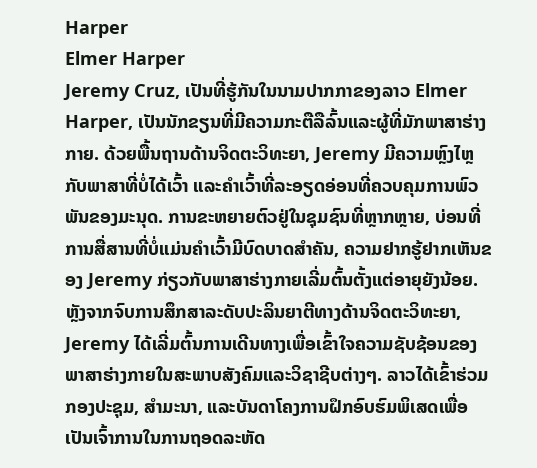Harper
Elmer Harper
Jeremy Cruz, ເປັນທີ່ຮູ້ກັນໃນນາມປາກກາຂອງລາວ Elmer Harper, ເປັນນັກຂຽນທີ່ມີຄວາມກະຕືລືລົ້ນແລະຜູ້ທີ່ມັກພາສາຮ່າງກາຍ. ດ້ວຍພື້ນຖານດ້ານຈິດຕະວິທະຍາ, Jeremy ມີຄວາມຫຼົງໄຫຼກັບພາສາທີ່ບໍ່ໄດ້ເວົ້າ ແລະຄຳເວົ້າທີ່ລະອຽດອ່ອນທີ່ຄວບຄຸມການພົວພັນຂອງມະນຸດ. ການຂະຫຍາຍຕົວຢູ່ໃນຊຸມຊົນທີ່ຫຼາກຫຼາຍ, ບ່ອນທີ່ການສື່ສານທີ່ບໍ່ແມ່ນຄໍາເວົ້າມີບົດບາດສໍາຄັນ, ຄວາມຢາກຮູ້ຢາກເຫັນຂອງ Jeremy ກ່ຽວກັບພາສາຮ່າງກາຍເລີ່ມຕົ້ນຕັ້ງແຕ່ອາຍຸຍັງນ້ອຍ.ຫຼັງຈາກຈົບການສຶກສາລະດັບປະລິນຍາຕີທາງດ້ານຈິດຕະວິທະຍາ, Jeremy ໄດ້ເລີ່ມຕົ້ນການເດີນທາງເພື່ອເຂົ້າໃຈຄວາມຊັບຊ້ອນຂອງພາສາຮ່າງກາຍໃນສະພາບສັງຄົມແລະວິຊາຊີບຕ່າງໆ. ລາວໄດ້ເຂົ້າຮ່ວມກອງປະຊຸມ, ສຳມະນາ, ແລະບັນດາໂຄງການຝຶກອົບຮົມພິເສດເພື່ອເປັນເຈົ້າການໃນການຖອດລະຫັດ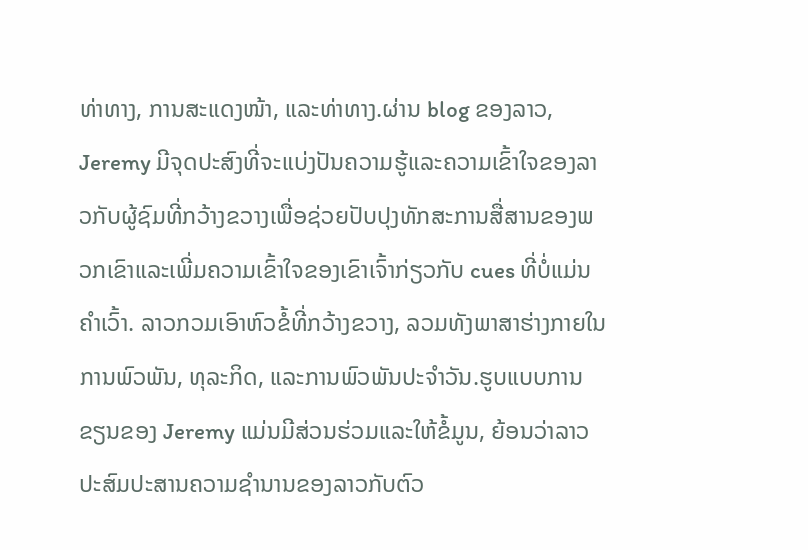ທ່າທາງ, ການສະແດງໜ້າ, ແລະທ່າທາງ.ຜ່ານ blog ຂອງລາວ, Jeremy ມີຈຸດປະສົງທີ່ຈະແບ່ງປັນຄວາມຮູ້ແລະຄວາມເຂົ້າໃຈຂອງລາວກັບຜູ້ຊົມທີ່ກວ້າງຂວາງເພື່ອຊ່ວຍປັບປຸງທັກສະການສື່ສານຂອງພວກເຂົາແລະເພີ່ມຄວາມເຂົ້າໃຈຂອງເຂົາເຈົ້າກ່ຽວກັບ cues ທີ່ບໍ່ແມ່ນຄໍາເວົ້າ. ລາວກວມເອົາຫົວຂໍ້ທີ່ກວ້າງຂວາງ, ລວມທັງພາສາຮ່າງກາຍໃນການພົວພັນ, ທຸລະກິດ, ແລະການພົວພັນປະຈໍາວັນ.ຮູບແບບການຂຽນຂອງ Jeremy ແມ່ນມີສ່ວນຮ່ວມແລະໃຫ້ຂໍ້ມູນ, ຍ້ອນວ່າລາວປະສົມປະສານຄວາມຊໍານານຂອງລາວກັບຕົວ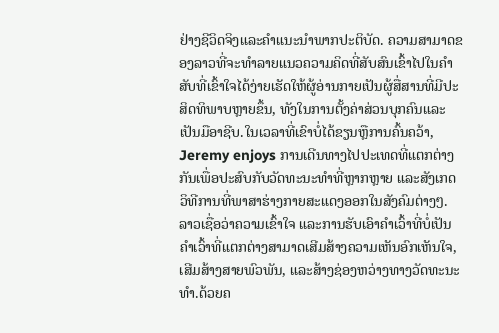ຢ່າງຊີວິດຈິງແລະຄໍາແນະນໍາພາກປະຕິບັດ. ຄວາມສາມາດຂອງລາວທີ່ຈະທໍາລາຍແນວຄວາມຄິດທີ່ສັບສົນເຂົ້າໄປໃນຄໍາສັບທີ່ເຂົ້າໃຈໄດ້ງ່າຍເຮັດໃຫ້ຜູ້ອ່ານກາຍເປັນຜູ້ສື່ສານທີ່ມີປະສິດທິພາບຫຼາຍຂຶ້ນ, ທັງໃນການຕັ້ງຄ່າສ່ວນບຸກຄົນແລະເປັນມືອາຊີບ.ໃນເວລາທີ່ເຂົາບໍ່ໄດ້ຂຽນຫຼືການຄົ້ນຄວ້າ, Jeremy enjoys ການເດີນທາງໄປປະເທດທີ່ແຕກຕ່າງກັນເພື່ອປະສົບກັບວັດທະນະທໍາທີ່ຫຼາກຫຼາຍ ແລະສັງເກດວິທີການທີ່ພາສາຮ່າງກາຍສະແດງອອກໃນສັງຄົມຕ່າງໆ. ລາວເຊື່ອວ່າຄວາມເຂົ້າໃຈ ແລະການຮັບເອົາຄຳເວົ້າທີ່ບໍ່ເປັນຄຳເວົ້າທີ່ແຕກຕ່າງສາມາດເສີມສ້າງຄວາມເຫັນອົກເຫັນໃຈ, ເສີມສ້າງສາຍພົວພັນ, ແລະສ້າງຊ່ອງຫວ່າງທາງວັດທະນະທໍາ.ດ້ວຍຄ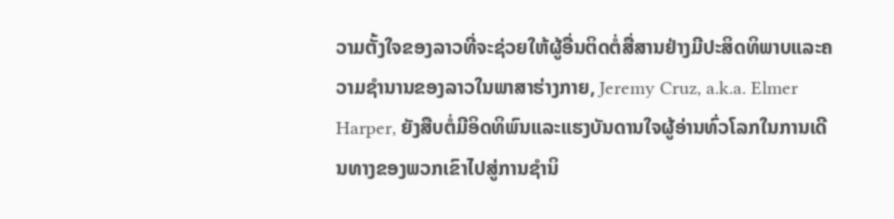ວາມຕັ້ງໃຈຂອງລາວທີ່ຈະຊ່ວຍໃຫ້ຜູ້ອື່ນຕິດຕໍ່ສື່ສານຢ່າງມີປະສິດທິພາບແລະຄວາມຊໍານານຂອງລາວໃນພາສາຮ່າງກາຍ, Jeremy Cruz, a.k.a. Elmer Harper, ຍັງສືບຕໍ່ມີອິດທິພົນແລະແຮງບັນດານໃຈຜູ້ອ່ານທົ່ວໂລກໃນການເດີນທາງຂອງພວກເຂົາໄປສູ່ການຊໍານິ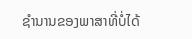ຊໍານານຂອງພາສາທີ່ບໍ່ໄດ້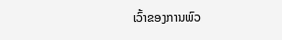ເວົ້າຂອງການພົວ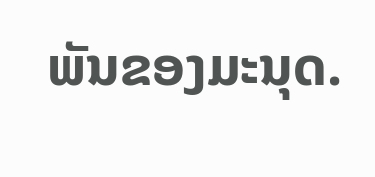ພັນຂອງມະນຸດ.